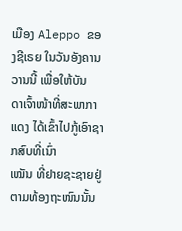ເມືອງ Aleppo ຂອງຊີເຣຍ ໃນວັນອັງຄານວານນີ້ ເພື່ອໃຫ້ບັນ
ດາເຈົ້າໜ້າທີ່ສະພາກາແດງ ໄດ້ເຂົ້າໄປກູ້ເອົາຊາກສົບທີ່ເນົ່າ
ເໝັນ ທີ່ຢາຍຊະຊາຍຢູ່ຕາມທ້ອງຖະໜົນນັ້ນ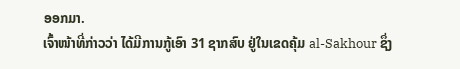ອອກມາ.
ເຈົ້າໜ້າທີ່ກ່າວວ່າ ໄດ້ມີການກູ້ເອົາ 31 ຊາກສົບ ຢູ່ໃນເຂດຄຸ້ມ al-Sakhour ຊຶ່ງ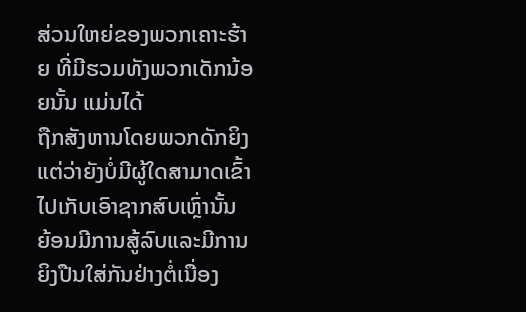ສ່ວນໃຫຍ່ຂອງພວກເຄາະຮ້າຍ ທີ່ມີຮວມທັງພວກເດັກນ້ອຍນັ້ນ ແມ່ນໄດ້
ຖືກສັງຫານໂດຍພວກດັກຍິງ ແຕ່ວ່າຍັງບໍ່ມີຜູ້ໃດສາມາດເຂົ້າໄປເກັບເອົາຊາກສົບເຫຼົ່ານັ້ນ
ຍ້ອນມີການສູ້ລົບແລະມີການຍິງປືນໃສ່ກັນຢ່າງຕໍ່ເນື່ອງ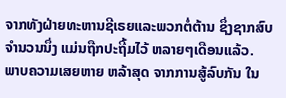ຈາກທັງຝ່າຍທະຫານຊີເຣຍແລະພວກຕໍ່ຕ້ານ ຊຶ່ງຊາກສົບ ຈໍານວນນຶ່ງ ແມ່ນຖືກປະຖີ້ມໄວ້ ຫລາຍໆເດືອນແລ້ວ.
ພາບຄວາມເສຍຫາຍ ຫລ້າສຸດ ຈາກການສູ້ລົບກັນ ໃນ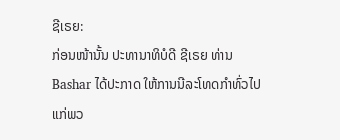ຊີເຣຍ:
ກ່ອນໜ້ານັ້ນ ປະທານາທິບໍດີ ຊີເຣຍ ທ່ານ Bashar ໄດ້ປະກາດ ໃຫ້ການນີລະໂທດກໍາທົ່ວໄປ ແກ່ພວ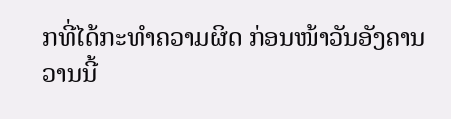ກທີ່ໄດ້ກະທໍາຄວາມຜິດ ກ່ອນໜ້າວັນອັງຄານວານນີ້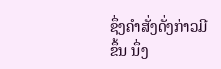ຊຶ່ງຄໍາສັ່ງດັ່ງກ່າວມີຂຶ້ນ ນຶ່ງ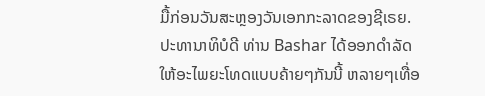ມື້ກ່ອນວັນສະຫຼອງວັນເອກກະລາດຂອງຊີເຣຍ.
ປະທານາທິບໍດີ ທ່ານ Bashar ໄດ້ອອກດໍາລັດໃຫ້ອະໄພຍະໂທດແບບຄ້າຍໆກັນນີ້ ຫລາຍໆເທື່ອ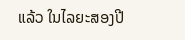ແລ້ວ ໃນໄລຍະສອງປີ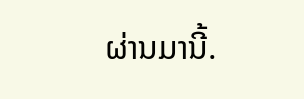ຜ່ານມານີ້.